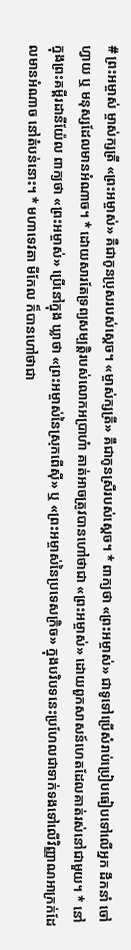# ព្រះអម្ចាស់ ម្ចាស់ក្សត្រី «ព្រះអម្ចាស់» គឺជាកូនប្រុសរបស់ស្តេច។ «ម្ចាស់ក្សត្រី» គឹជាកូនស្រីរបស់ស្តេច។ * ពាក្យថា «ព្រះអម្ចាស់» ជាទូទៅប្រើសំរាប់ប្រៀបធៀបទៅលើអ្នក ដឹកនាំ ចៅហ្វាយ ឬ មនុស្សដែលមានអំណាច។ * ដោយសារតែទ្រព្យសម្បត្តិរបស់លោកអប្រាហំា គាត់អាចត្រូវបានហៅថាជា «ព្រះអម្ចាស់» ដោយពួកសាសន៍ហេតដែលគាត់រស់នៅជាមួយ។ * នៅក្នុងព្រះគម្ពីរដានីយ៉ែល ពាក្យថា «ព្រះអម្ចាស់» ប្រើនៅក្នុង ឃ្លាថា «ព្រះអម្ចាស់នៃស្រុកពើសុី» ឬ «ព្រះអម្ចាស់នៃប្រទេសក្រិច» ក្នុងបរិបទនេះប្រហែលជាទាក់ទងទៅលើវិញ្ញាណអាក្រក់ដែលមានអំណាច នៅតំបន់នោះ។ * មហាទេវតា មីកែល ក៏បានហៅថាជា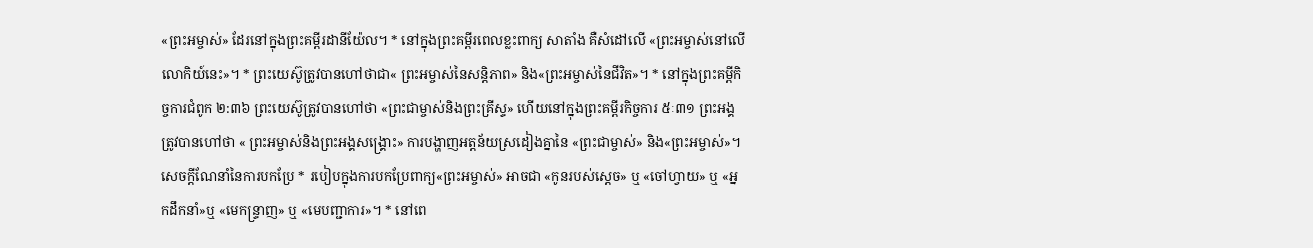«ព្រះអម្ចាស់» ដែរនៅក្នុងព្រះគម្ពីរដានីយ៉ែល។ * នៅក្នុងព្រះគម្ពីរពេលខ្លះពាក្យ សាតាំង គឺសំដៅលើ «ព្រះអម្ចាស់នៅលើលោកិយ៍នេះ»។ * ព្រះយេស៊ូត្រូវបានហៅថាជា« ព្រះអម្ចាស់នៃសន្តិភាព» និង«ព្រះអម្ចាស់នៃជីវិត»។ * នៅក្នុងព្រះគម្ពីកិច្ចការជំពូក ២:៣៦ ព្រះយេស៊ូត្រូវបានហៅថា «ព្រះជាម្ចាស់និងព្រះគ្រីស្ទ» ហើយនៅក្នុងព្រះគម្ពីរកិច្ចការ ៥ៈ៣១ ព្រះអង្គត្រូវបានហៅថា « ព្រះអម្ចាស់និងព្រះអង្គសង្រ្គោះ» ការបង្ហាញអត្តន័យស្រដៀងគ្នានៃ «ព្រះជាម្ចាស់» និង«ព្រះអម្ចាស់»។ សេចក្តីណែនាំនៃការបកប្រែ * របៀបក្នុងការបកប្រែពាក្យ«ព្រះអម្ចាស់» អាចជា «កូនរបស់ស្តេច» ឬ «ចៅហ្វាយ» ឬ «អ្នកដឹកនាំ»ឬ «មេកន្រ្ទាញ» ឬ «មេបញ្ជាការ»។ * នៅពេ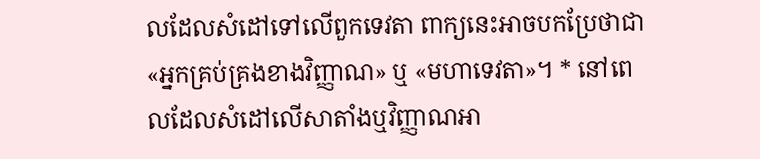លដែលសំដៅទៅលើពួកទេវតា ពាក្យនេះអាចបកប្រែថាជា «អ្នកគ្រប់គ្រងខាងវិញ្ញាណ» ឬ «មហាទេវតា»។ * នៅពេលដែលសំដៅលើសាតាំងឬវិញ្ញាណអា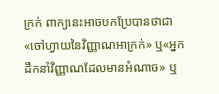ក្រក់ ពាក្យនេះអាចបកប្រែបានថាជា «ចៅហ្វាយនៃវិញ្ញាណអាក្រក់» ឬ«អ្នកដឹកនាំវិញ្ញាណដែលមានអំណាច» ឬ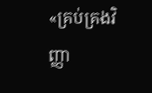«គ្រប់គ្រងវិញ្ញា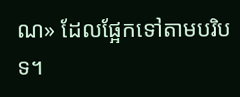ណ» ដែលផ្អែកទៅតាមបរិបទ។